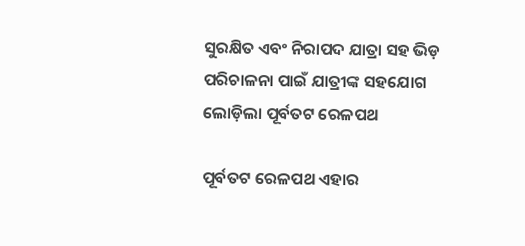ସୁରକ୍ଷିତ ଏବଂ ନିରାପଦ ଯାତ୍ରା ସହ ଭିଡ଼ ପରିଚାଳନା ପାଇଁ ଯାତ୍ରୀଙ୍କ ସହଯୋଗ ଲୋଡ଼ିଲା ପୂର୍ବତଟ ରେଳପଥ

ପୂର୍ବତଟ ରେଳପଥ ଏହାର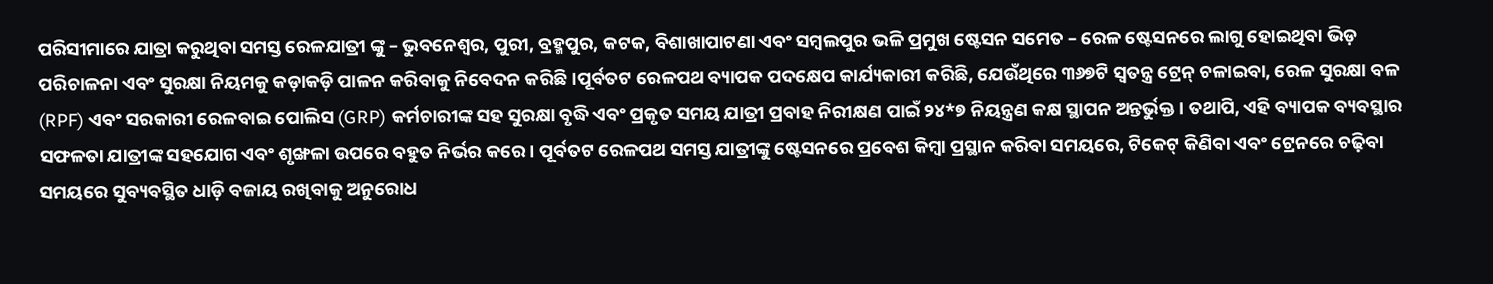ପରିସୀମାରେ ଯାତ୍ରା କରୁଥିବା ସମସ୍ତ ରେଳଯାତ୍ରୀ ଙ୍କୁ – ଭୁବନେଶ୍ୱର, ପୁରୀ, ବ୍ରହ୍ମପୁର, କଟକ, ବିଶାଖାପାଟଣା ଏବଂ ସମ୍ବଲପୁର ଭଳି ପ୍ରମୁଖ ଷ୍ଟେସନ ସମେତ – ରେଳ ଷ୍ଟେସନରେ ଲାଗୁ ହୋଇଥିବା ଭିଡ଼ ପରିଚାଳନା ଏବଂ ସୁରକ୍ଷା ନିୟମକୁ କଡ଼ାକଡ଼ି ପାଳନ କରିବାକୁ ନିବେଦନ କରିଛି।ପୂର୍ବତଟ ରେଳପଥ ବ୍ୟାପକ ପଦକ୍ଷେପ କାର୍ଯ୍ୟକାରୀ କରିଛି, ଯେଉଁଥିରେ ୩୬୭ଟି ସ୍ୱତନ୍ତ୍ର ଟ୍ରେନ୍ ଚଳାଇବା, ରେଳ ସୁରକ୍ଷା ବଳ (RPF) ଏବଂ ସରକାରୀ ରେଳବାଇ ପୋଲିସ (GRP) କର୍ମଚାରୀଙ୍କ ସହ ସୁରକ୍ଷା ବୃଦ୍ଧି ଏବଂ ପ୍ରକୃତ ସମୟ ଯାତ୍ରୀ ପ୍ରବାହ ନିରୀକ୍ଷଣ ପାଇଁ ୨୪*୭ ନିୟନ୍ତ୍ରଣ କକ୍ଷ ସ୍ଥାପନ ଅନ୍ତର୍ଭୁକ୍ତ। ତଥାପି, ଏହି ବ୍ୟାପକ ବ୍ୟବସ୍ଥାର ସଫଳତା ଯାତ୍ରୀଙ୍କ ସହଯୋଗ ଏବଂ ଶୃଙ୍ଖଳା ଉପରେ ବହୁତ ନିର୍ଭର କରେ। ପୂର୍ବତଟ ରେଳପଥ ସମସ୍ତ ଯାତ୍ରୀଙ୍କୁ ଷ୍ଟେସନରେ ପ୍ରବେଶ କିମ୍ବା ପ୍ରସ୍ଥାନ କରିବା ସମୟରେ, ଟିକେଟ୍ କିଣିବା ଏବଂ ଟ୍ରେନରେ ଚଢ଼ିବା ସମୟରେ ସୁବ୍ୟବସ୍ଥିତ ଧାଡ଼ି ବଜାୟ ରଖିବାକୁ ଅନୁରୋଧ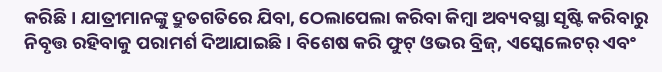କରିଛି । ଯାତ୍ରୀମାନଙ୍କୁ ଦ୍ରୁତଗତିରେ ଯିବା, ଠେଲାପେଲା କରିବା କିମ୍ବା ଅବ୍ୟବସ୍ଥା ସୃଷ୍ଟି କରିବାରୁ ନିବୃତ୍ତ ରହିବାକୁ ପରାମର୍ଶ ଦିଆଯାଇଛି । ବିଶେଷ କରି ଫୁଟ୍ ଓଭର ବ୍ରିଜ୍, ଏସ୍କେଲେଟର୍ ଏବଂ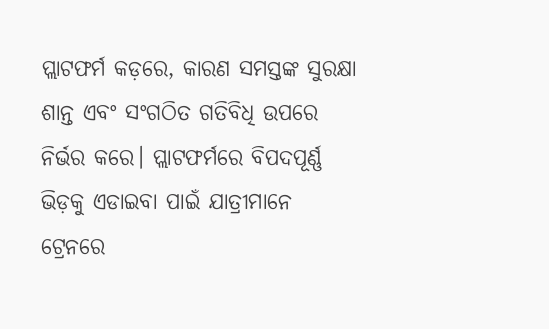ପ୍ଲାଟଫର୍ମ କଡ଼ରେ, କାରଣ ସମସ୍ତଙ୍କ ସୁରକ୍ଷା ଶାନ୍ତ ଏବଂ ସଂଗଠିତ ଗତିବିଧି ଉପରେ ନିର୍ଭର କରେ। ପ୍ଲାଟଫର୍ମରେ ବିପଦପୂର୍ଣ୍ଣ ଭିଡ଼କୁ ଏଡାଇବା ପାଇଁ ଯାତ୍ରୀମାନେ ଟ୍ରେନରେ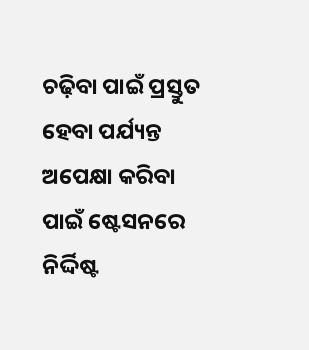ଚଢ଼ିବା ପାଇଁ ପ୍ରସ୍ତୁତ ହେବା ପର୍ଯ୍ୟନ୍ତ ଅପେକ୍ଷା କରିବା ପାଇଁ ଷ୍ଟେସନରେ ନିର୍ଦ୍ଦିଷ୍ଟ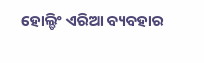ହୋଲ୍ଡିଂ ଏରିଆ ବ୍ୟବହାର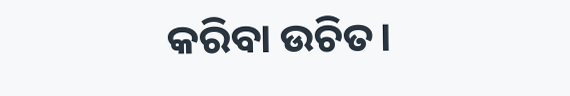କରିବା ଉଚିତ।